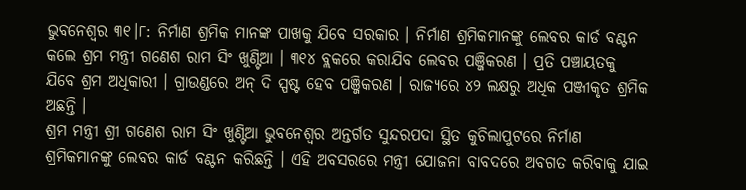ଭୁବନେଶ୍ବର ୩୧।୮: ନିର୍ମାଣ ଶ୍ରମିକ ମାନଙ୍କ ପାଖକୁ ଯିବେ ସରକାର । ନିର୍ମାଣ ଶ୍ରମିକମାନଙ୍କୁ ଲେବର କାର୍ଡ ବଣ୍ଟନ କଲେ ଶ୍ରମ ମନ୍ତ୍ରୀ ଗଣେଶ ରାମ ସିଂ ଖୁଣ୍ଟିଆ । ୩୧୪ ବ୍ଲକରେ କରାଯିବ ଲେବର ପଞ୍ଜିକରଣ । ପ୍ରତି ପଞ୍ଚାୟତକୁ ଯିବେ ଶ୍ରମ ଅଧିକାରୀ । ଗ୍ରାଉଣ୍ଡରେ ଅନ୍ ଦି ସ୍ପଷ୍ଟ ହେବ ପଞ୍ଜିକରଣ । ରାଜ୍ୟରେ ୪୨ ଲକ୍ଷରୁ ଅଧିକ ପଞ୍ଜୀକୃତ ଶ୍ରମିକ ଅଛନ୍ତି ।
ଶ୍ରମ ମନ୍ତ୍ରୀ ଶ୍ରୀ ଗଣେଶ ରାମ ସିଂ ଖୁଣ୍ଟିଆ ଭୁବନେଶ୍ୱର ଅନ୍ତର୍ଗତ ସୁନ୍ଦରପଦା ସ୍ଥିତ କୁଚିଲାପୁଟରେ ନିର୍ମାଣ ଶ୍ରମିକମାନଙ୍କୁ ଲେବର କାର୍ଡ ବଣ୍ଟନ କରିଛନ୍ତି । ଏହି ଅବସରରେ ମନ୍ତ୍ରୀ ଯୋଜନା ବାବଦରେ ଅବଗତ କରିବାକୁ ଯାଇ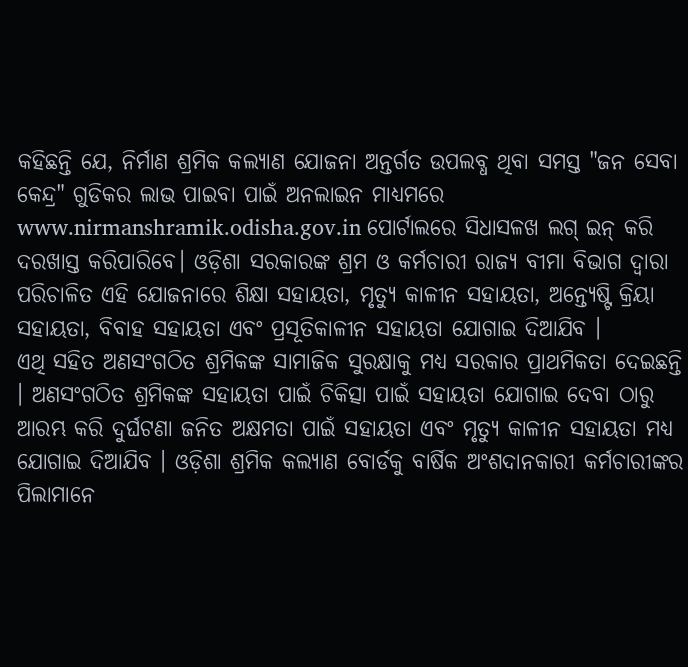କହିଛନ୍ତି ଯେ, ନିର୍ମାଣ ଶ୍ରମିକ କଲ୍ୟାଣ ଯୋଜନା ଅନ୍ତର୍ଗତ ଉପଲବ୍ଧ ଥିବା ସମସ୍ତ "ଜନ ସେବା କେନ୍ଦ୍ର" ଗୁଡିକର ଲାଭ ପାଇବା ପାଇଁ ଅନଲାଇନ ମାଧ୍ୟମରେ www.nirmanshramik.odisha.gov.in ପୋର୍ଟାଲରେ ସିଧାସଳଖ ଲଗ୍ ଇନ୍ କରି ଦରଖାସ୍ତ କରିପାରିବେ। ଓଡ଼ିଶା ସରକାରଙ୍କ ଶ୍ରମ ଓ କର୍ମଚାରୀ ରାଜ୍ୟ ବୀମା ବିଭାଗ ଦ୍ଵାରା ପରିଚାଳିତ ଏହି ଯୋଜନାରେ ଶିକ୍ଷା ସହାୟତା, ମୃତ୍ୟୁ କାଳୀନ ସହାୟତା, ଅନ୍ତ୍ୟେଷ୍ଟି କ୍ରିୟା ସହାୟତା, ବିବାହ ସହାୟତା ଏବଂ ପ୍ରସୂତିକାଳୀନ ସହାୟତା ଯୋଗାଇ ଦିଆଯିବ ।
ଏଥି ସହିତ ଅଣସଂଗଠିତ ଶ୍ରମିକଙ୍କ ସାମାଜିକ ସୁରକ୍ଷାକୁ ମଧ୍ୟ ସରକାର ପ୍ରାଥମିକତା ଦେଇଛନ୍ତି । ଅଣସଂଗଠିତ ଶ୍ରମିକଙ୍କ ସହାୟତା ପାଇଁ ଚିକିତ୍ସା ପାଇଁ ସହାୟତା ଯୋଗାଇ ଦେବା ଠାରୁ ଆରମ୍ଭ କରି ଦୁର୍ଘଟଣା ଜନିତ ଅକ୍ଷମତା ପାଇଁ ସହାୟତା ଏବଂ ମୃତ୍ୟୁ କାଳୀନ ସହାୟତା ମଧ୍ୟ ଯୋଗାଇ ଦିଆଯିବ । ଓଡ଼ିଶା ଶ୍ରମିକ କଲ୍ୟାଣ ବୋର୍ଡକୁ ବାର୍ଷିକ ଅଂଶଦାନକାରୀ କର୍ମଚାରୀଙ୍କର ପିଲାମାନେ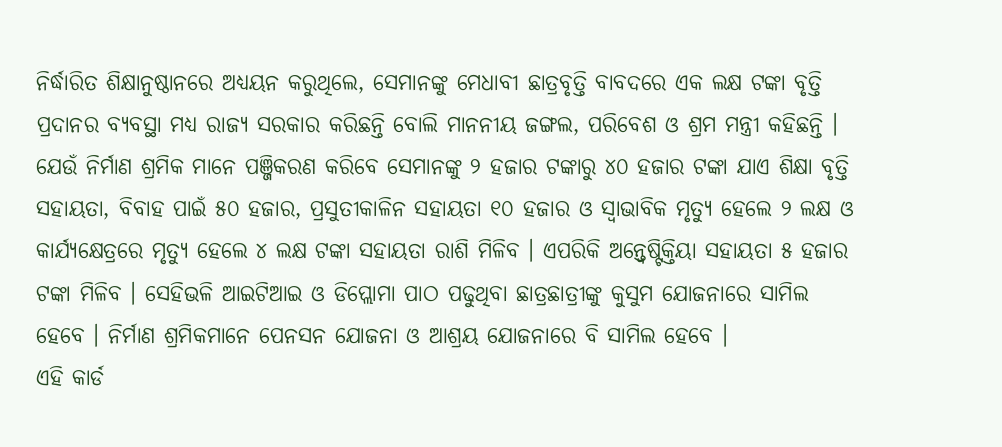ନିର୍ଦ୍ଧାରିତ ଶିକ୍ଷାନୁଷ୍ଠାନରେ ଅଧ୍ୟୟନ କରୁଥିଲେ, ସେମାନଙ୍କୁ ମେଧାବୀ ଛାତ୍ରବୃତ୍ତି ବାବଦରେ ଏକ ଲକ୍ଷ ଟଙ୍କା ବୃତ୍ତି ପ୍ରଦାନର ବ୍ୟବସ୍ଥା ମଧ୍ୟ ରାଜ୍ୟ ସରକାର କରିଛନ୍ତି ବୋଲି ମାନନୀୟ ଜଙ୍ଗଲ, ପରିବେଶ ଓ ଶ୍ରମ ମନ୍ତ୍ରୀ କହିଛନ୍ତି ।
ଯେଉଁ ନିର୍ମାଣ ଶ୍ରମିକ ମାନେ ପଞ୍ଜିକରଣ କରିବେ ସେମାନଙ୍କୁ ୨ ହଜାର ଟଙ୍କାରୁ ୪୦ ହଜାର ଟଙ୍କା ଯାଏ ଶିକ୍ଷା ବୃତ୍ତି ସହାୟତା, ବିବାହ ପାଇଁ ୫୦ ହଜାର, ପ୍ରସୁତୀକାଳିନ ସହାୟତା ୧୦ ହଜାର ଓ ସ୍ଵାଭାବିକ ମୃତ୍ୟୁ ହେଲେ ୨ ଲକ୍ଷ ଓ କାର୍ଯ୍ୟକ୍ଷେତ୍ରରେ ମୃତ୍ୟୁ ହେଲେ ୪ ଲକ୍ଷ ଟଙ୍କା ସହାୟତା ରାଶି ମିଳିବ । ଏପରିକି ଅନ୍ତ୍ଵେଷ୍ଟିକ୍ତିୟା ସହାୟତା ୫ ହଜାର ଟଙ୍କା ମିଳିବ । ସେହିଭଳି ଆଇଟିଆଇ ଓ ଡିପ୍ଲୋମା ପାଠ ପଢୁଥିବା ଛାତ୍ରଛାତ୍ରୀଙ୍କୁ କୁସୁମ ଯୋଜନାରେ ସାମିଲ ହେବେ । ନିର୍ମାଣ ଶ୍ରମିକମାନେ ପେନସନ ଯୋଜନା ଓ ଆଶ୍ରୟ ଯୋଜନାରେ ବି ସାମିଲ ହେବେ ।
ଏହି କାର୍ଡ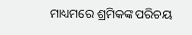ମାଧ୍ୟମରେ ଶ୍ରମିକଙ୍କ ପରିଚୟ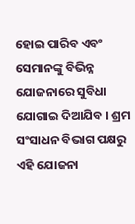ହୋଇ ପାରିବ ଏବଂ ସେମାନଙ୍କୁ ବିଭିନ୍ନ ଯୋଜନାରେ ସୁବିଧା ଯୋଗାଇ ଦିଆଯିବ । ଶ୍ରମ ସଂସାଧନ ବିଭାଗ ପକ୍ଷରୁ ଏହି ଯୋଜନା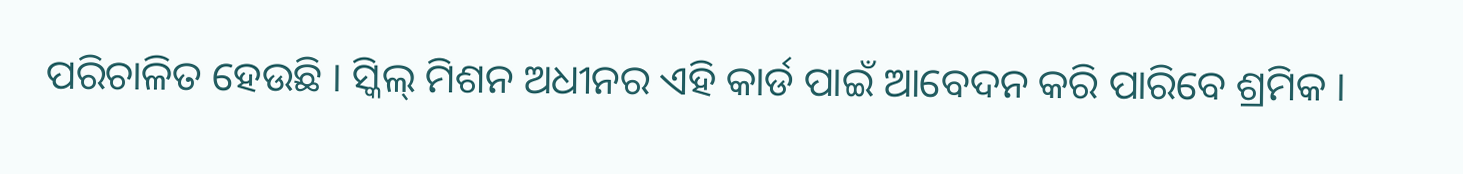ପରିଚାଳିତ ହେଉଛି । ସ୍କିଲ୍ ମିଶନ ଅଧୀନର ଏହି କାର୍ଡ ପାଇଁ ଆବେଦନ କରି ପାରିବେ ଶ୍ରମିକ ।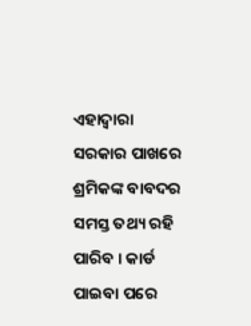ଏହାଦ୍ୱାରା ସରକାର ପାଖରେ ଶ୍ରମିକଙ୍କ ବାବଦର ସମସ୍ତ ତଥ୍ୟ ରହି ପାରିବ । କାର୍ଡ ପାଇବା ପରେ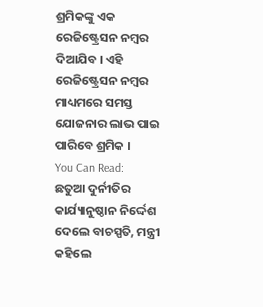ଶ୍ରମିକଙ୍କୁ ଏକ ରେଜିଷ୍ଟ୍ରେସନ ନମ୍ବର ଦିଆଯିବ । ଏହି ରେଜିଷ୍ଟ୍ରେସନ ନମ୍ବର ମାଧ୍ୟମରେ ସମସ୍ତ ଯୋଜନାର ଲାଭ ପାଇ ପାରିବେ ଶ୍ରମିକ ।
You Can Read:
ଛତୁଆ ଦୁର୍ନୀତିର କାର୍ଯ୍ୟାନୁଷ୍ଠାନ ନିର୍ଦ୍ଦେଶ ଦେଲେ ବାଚସ୍ପତି, ମନ୍ତ୍ରୀ କହିଲେ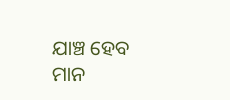ଯାଞ୍ଚ ହେବ ମାନ